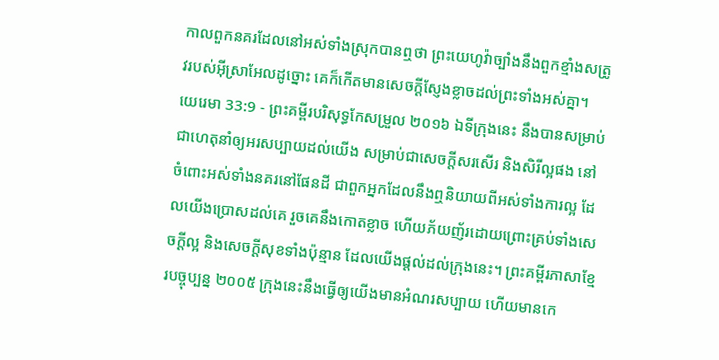កាលពួកនគរដែលនៅអស់ទាំងស្រុកបានឮថា ព្រះយេហូវ៉ាច្បាំងនឹងពួកខ្មាំងសត្រូវរបស់អ៊ីស្រាអែលដូច្នោះ គេក៏កើតមានសេចក្ដីស្ញែងខ្លាចដល់ព្រះទាំងអស់គ្នា។
យេរេមា 33:9 - ព្រះគម្ពីរបរិសុទ្ធកែសម្រួល ២០១៦ ឯទីក្រុងនេះ នឹងបានសម្រាប់ជាហេតុនាំឲ្យអរសប្បាយដល់យើង សម្រាប់ជាសេចក្ដីសរសើរ និងសិរីល្អផង នៅចំពោះអស់ទាំងនគរនៅផែនដី ជាពួកអ្នកដែលនឹងឮនិយាយពីអស់ទាំងការល្អ ដែលយើងប្រោសដល់គេ រួចគេនឹងកោតខ្លាច ហើយភ័យញ័រដោយព្រោះគ្រប់ទាំងសេចក្ដីល្អ និងសេចក្ដីសុខទាំងប៉ុន្មាន ដែលយើងផ្តល់ដល់ក្រុងនេះ។ ព្រះគម្ពីរភាសាខ្មែរបច្ចុប្បន្ន ២០០៥ ក្រុងនេះនឹងធ្វើឲ្យយើងមានអំណរសប្បាយ ហើយមានកេ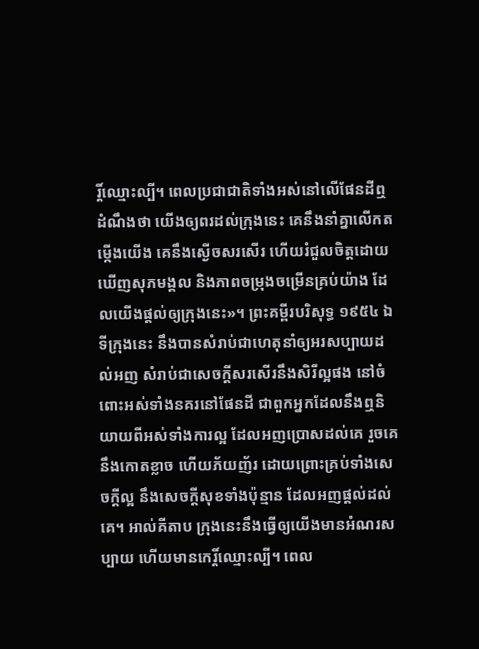រ្តិ៍ឈ្មោះល្បី។ ពេលប្រជាជាតិទាំងអស់នៅលើផែនដីឮដំណឹងថា យើងឲ្យពរដល់ក្រុងនេះ គេនឹងនាំគ្នាលើកតម្កើងយើង គេនឹងស្ងើចសរសើរ ហើយរំជួលចិត្តដោយឃើញសុភមង្គល និងភាពចម្រុងចម្រើនគ្រប់យ៉ាង ដែលយើងផ្ដល់ឲ្យក្រុងនេះ»។ ព្រះគម្ពីរបរិសុទ្ធ ១៩៥៤ ឯទីក្រុងនេះ នឹងបានសំរាប់ជាហេតុនាំឲ្យអរសប្បាយដល់អញ សំរាប់ជាសេចក្ដីសរសើរនឹងសិរីល្អផង នៅចំពោះអស់ទាំងនគរនៅផែនដី ជាពួកអ្នកដែលនឹងឮនិយាយពីអស់ទាំងការល្អ ដែលអញប្រោសដល់គេ រួចគេនឹងកោតខ្លាច ហើយភ័យញ័រ ដោយព្រោះគ្រប់ទាំងសេចក្ដីល្អ នឹងសេចក្ដីសុខទាំងប៉ុន្មាន ដែលអញផ្តល់ដល់គេ។ អាល់គីតាប ក្រុងនេះនឹងធ្វើឲ្យយើងមានអំណរសប្បាយ ហើយមានកេរ្តិ៍ឈ្មោះល្បី។ ពេល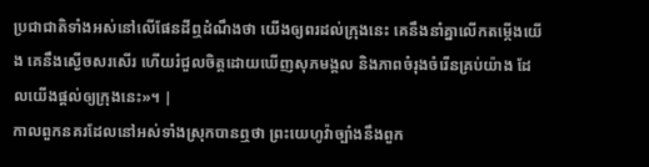ប្រជាជាតិទាំងអស់នៅលើផែនដីឮដំណឹងថា យើងឲ្យពរដល់ក្រុងនេះ គេនឹងនាំគ្នាលើកតម្កើងយើង គេនឹងស្ងើចសរសើរ ហើយរំជួលចិត្តដោយឃើញសុភមង្គល និងភាពចំរុងចំរើនគ្រប់យ៉ាង ដែលយើងផ្ដល់ឲ្យក្រុងនេះ»។ |
កាលពួកនគរដែលនៅអស់ទាំងស្រុកបានឮថា ព្រះយេហូវ៉ាច្បាំងនឹងពួក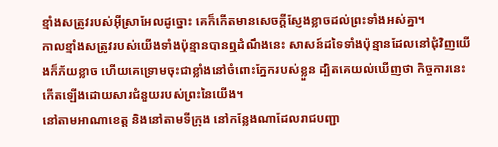ខ្មាំងសត្រូវរបស់អ៊ីស្រាអែលដូច្នោះ គេក៏កើតមានសេចក្ដីស្ញែងខ្លាចដល់ព្រះទាំងអស់គ្នា។
កាលខ្មាំងសត្រូវរបស់យើងទាំងប៉ុន្មានបានឮដំណឹងនេះ សាសន៍ដទៃទាំងប៉ុន្មានដែលនៅជុំវិញយើងក៏ភ័យខ្លាច ហើយគេទ្រោមចុះជាខ្លាំងនៅចំពោះភ្នែករបស់ខ្លួន ដ្បិតគេយល់ឃើញថា កិច្ចការនេះកើតឡើងដោយសារជំនួយរបស់ព្រះនៃយើង។
នៅតាមអាណាខេត្ត និងនៅតាមទីក្រុង នៅកន្លែងណាដែលរាជបញ្ជា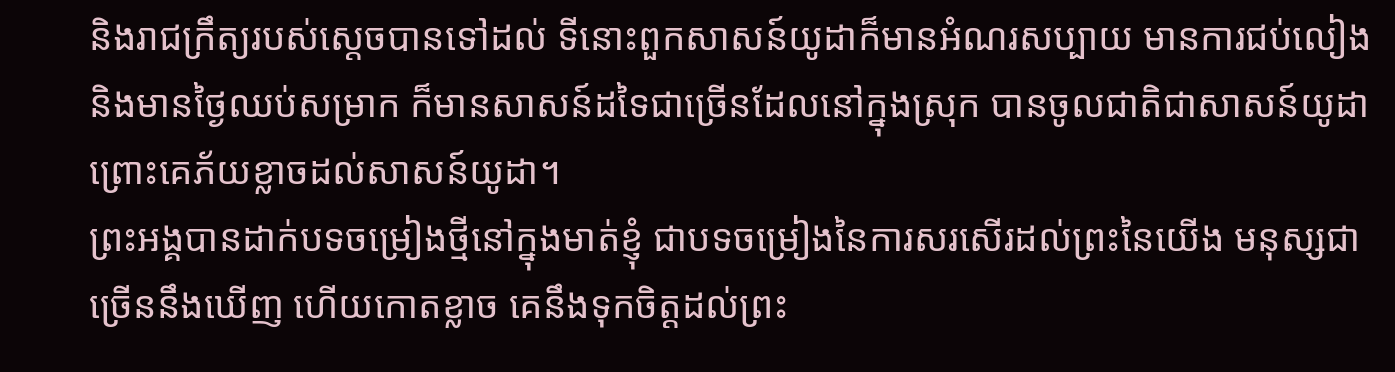និងរាជក្រឹត្យរបស់ស្តេចបានទៅដល់ ទីនោះពួកសាសន៍យូដាក៏មានអំណរសប្បាយ មានការជប់លៀង និងមានថ្ងៃឈប់សម្រាក ក៏មានសាសន៍ដទៃជាច្រើនដែលនៅក្នុងស្រុក បានចូលជាតិជាសាសន៍យូដា ព្រោះគេភ័យខ្លាចដល់សាសន៍យូដា។
ព្រះអង្គបានដាក់បទចម្រៀងថ្មីនៅក្នុងមាត់ខ្ញុំ ជាបទចម្រៀងនៃការសរសើរដល់ព្រះនៃយើង មនុស្សជាច្រើននឹងឃើញ ហើយកោតខ្លាច គេនឹងទុកចិត្តដល់ព្រះ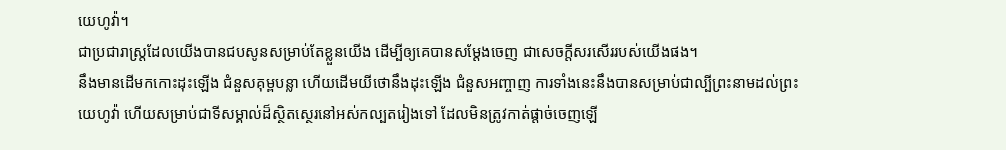យេហូវ៉ា។
ជាប្រជារាស្ត្រដែលយើងបានជបសូនសម្រាប់តែខ្លួនយើង ដើម្បីឲ្យគេបានសម្ដែងចេញ ជាសេចក្ដីសរសើររបស់យើងផង។
នឹងមានដើមកកោះដុះឡើង ជំនួសគុម្ពបន្លា ហើយដើមយីថោនឹងដុះឡើង ជំនួសអញ្ចាញ ការទាំងនេះនឹងបានសម្រាប់ជាល្បីព្រះនាមដល់ព្រះយេហូវ៉ា ហើយសម្រាប់ជាទីសម្គាល់ដ៏ស្ថិតស្ថេរនៅអស់កល្បតរៀងទៅ ដែលមិនត្រូវកាត់ផ្តាច់ចេញឡើ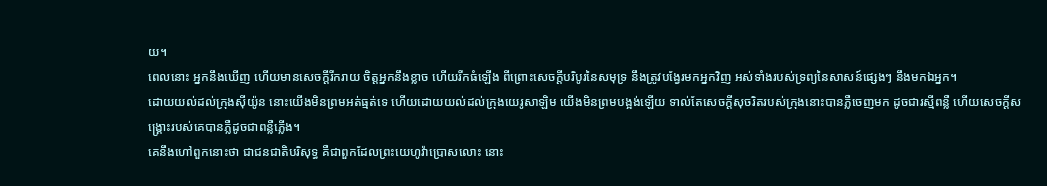យ។
ពេលនោះ អ្នកនឹងឃើញ ហើយមានសេចក្ដីរីករាយ ចិត្តអ្នកនឹងខ្លាច ហើយរីកធំឡើង ពីព្រោះសេចក្ដីបរិបូរនៃសមុទ្រ នឹងត្រូវបង្វែរមកអ្នកវិញ អស់ទាំងរបស់ទ្រព្យនៃសាសន៍ផ្សេងៗ នឹងមកឯអ្នក។
ដោយយល់ដល់ក្រុងស៊ីយ៉ូន នោះយើងមិនព្រមអត់ធ្មត់ទេ ហើយដោយយល់ដល់ក្រុងយេរូសាឡិម យើងមិនព្រមបង្អង់ឡើយ ទាល់តែសេចក្ដីសុចរិតរបស់ក្រុងនោះបានភ្លឺចេញមក ដូចជារស្មីពន្លឺ ហើយសេចក្ដីសង្គ្រោះរបស់គេបានភ្លឺដូចជាពន្លឺភ្លើង។
គេនឹងហៅពួកនោះថា ជាជនជាតិបរិសុទ្ធ គឺជាពួកដែលព្រះយេហូវ៉ាប្រោសលោះ នោះ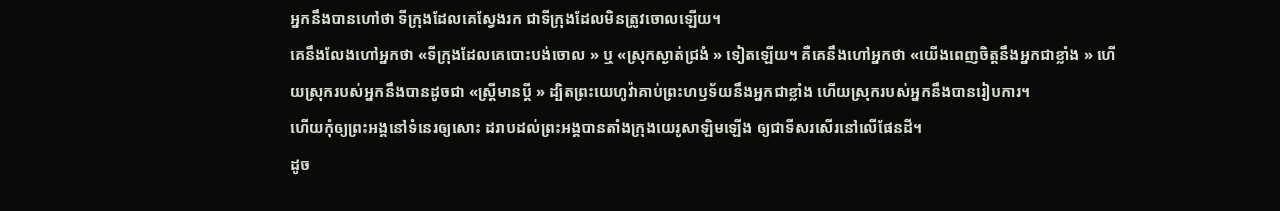អ្នកនឹងបានហៅថា ទីក្រុងដែលគេស្វែងរក ជាទីក្រុងដែលមិនត្រូវចោលឡើយ។
គេនឹងលែងហៅអ្នកថា «ទីក្រុងដែលគេបោះបង់ចោល » ឬ «ស្រុកស្ងាត់ជ្រងំ » ទៀតឡើយ។ គឺគេនឹងហៅអ្នកថា «យើងពេញចិត្តនឹងអ្នកជាខ្លាំង » ហើយស្រុករបស់អ្នកនឹងបានដូចជា «ស្ត្រីមានប្តី » ដ្បិតព្រះយេហូវ៉ាគាប់ព្រះហឫទ័យនឹងអ្នកជាខ្លាំង ហើយស្រុករបស់អ្នកនឹងបានរៀបការ។
ហើយកុំឲ្យព្រះអង្គនៅទំនេរឲ្យសោះ ដរាបដល់ព្រះអង្គបានតាំងក្រុងយេរូសាឡិមឡើង ឲ្យជាទីសរសើរនៅលើផែនដី។
ដូច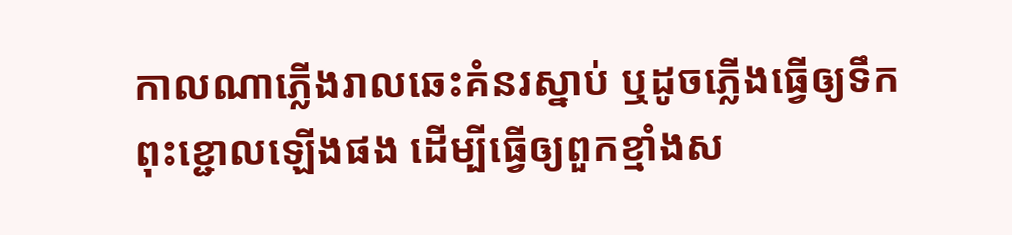កាលណាភ្លើងរាលឆេះគំនរស្នាប់ ឬដូចភ្លើងធ្វើឲ្យទឹកពុះខ្ជោលឡើងផង ដើម្បីធ្វើឲ្យពួកខ្មាំងស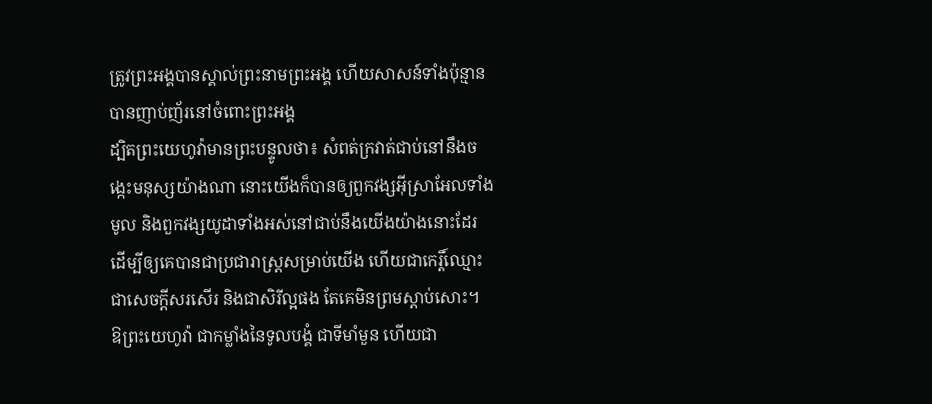ត្រូវព្រះអង្គបានស្គាល់ព្រះនាមព្រះអង្គ ហើយសាសន៍ទាំងប៉ុន្មានបានញាប់ញ័រនៅចំពោះព្រះអង្គ
ដ្បិតព្រះយេហូវ៉ាមានព្រះបន្ទូលថា៖ សំពត់ក្រវាត់ជាប់នៅនឹងចង្កេះមនុស្សយ៉ាងណា នោះយើងក៏បានឲ្យពួកវង្សអ៊ីស្រាអែលទាំងមូល និងពួកវង្សយូដាទាំងអស់នៅជាប់នឹងយើងយ៉ាងនោះដែរ ដើម្បីឲ្យគេបានជាប្រជារាស្ត្រសម្រាប់យើង ហើយជាកេរ្តិ៍ឈ្មោះ ជាសេចក្ដីសរសើរ និងជាសិរីល្អផង តែគេមិនព្រមស្តាប់សោះ។
ឱព្រះយេហូវ៉ា ជាកម្លាំងនៃទូលបង្គំ ជាទីមាំមួន ហើយជា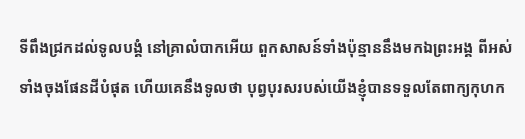ទីពឹងជ្រកដល់ទូលបង្គំ នៅគ្រាលំបាកអើយ ពួកសាសន៍ទាំងប៉ុន្មាននឹងមកឯព្រះអង្គ ពីអស់ទាំងចុងផែនដីបំផុត ហើយគេនឹងទូលថា បុព្វបុរសរបស់យើងខ្ញុំបានទទួលតែពាក្យកុហក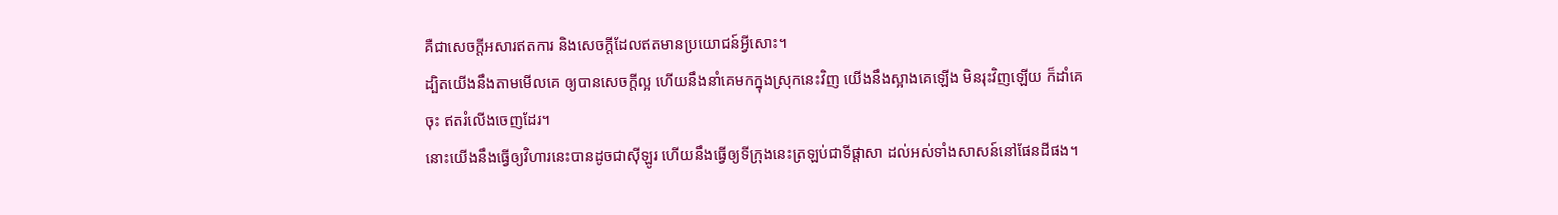គឺជាសេចក្ដីអសារឥតការ និងសេចក្ដីដែលឥតមានប្រយោជន៍អ្វីសោះ។
ដ្បិតយើងនឹងតាមមើលគេ ឲ្យបានសេចក្ដីល្អ ហើយនឹងនាំគេមកក្នុងស្រុកនេះវិញ យើងនឹងស្អាងគេឡើង មិនរុះវិញឡើយ ក៏ដាំគេចុះ ឥតរំលើងចេញដែរ។
នោះយើងនឹងធ្វើឲ្យវិហារនេះបានដូចជាស៊ីឡូរ ហើយនឹងធ្វើឲ្យទីក្រុងនេះត្រឡប់ជាទីផ្ដាសា ដល់អស់ទាំងសាសន៍នៅផែនដីផង។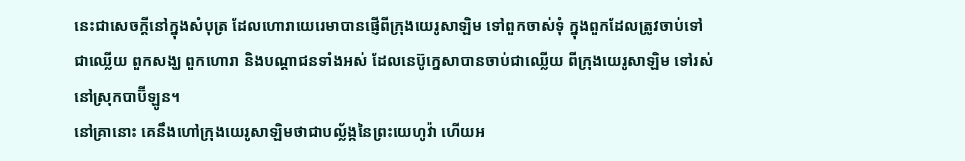នេះជាសេចក្ដីនៅក្នុងសំបុត្រ ដែលហោរាយេរេមាបានផ្ញើពីក្រុងយេរូសាឡិម ទៅពួកចាស់ទុំ ក្នុងពួកដែលត្រូវចាប់ទៅជាឈ្លើយ ពួកសង្ឃ ពួកហោរា និងបណ្ដាជនទាំងអស់ ដែលនេប៊ូក្នេសាបានចាប់ជាឈ្លើយ ពីក្រុងយេរូសាឡិម ទៅរស់នៅស្រុកបាប៊ីឡូន។
នៅគ្រានោះ គេនឹងហៅក្រុងយេរូសាឡិមថាជាបល្ល័ង្កនៃព្រះយេហូវ៉ា ហើយអ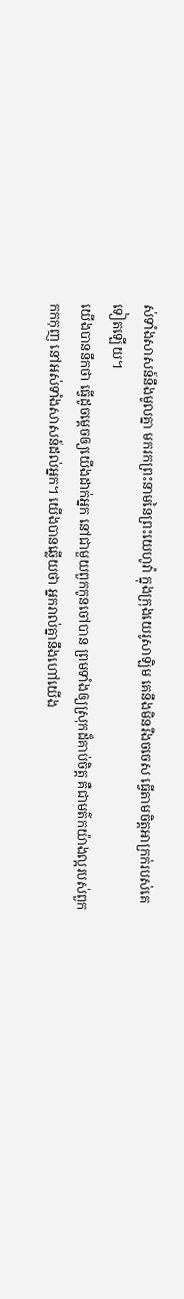ស់ទាំងសាសន៍នឹងមូលគ្នា មករកព្រះនាមនៃព្រះយេហូវ៉ា ក្នុងក្រុងយេរូសាឡិម គេនឹងមិនរឹងចចេស ធ្វើតាមចិត្តអាក្រក់របស់គេទៀតឡើយ។
យើងបាននឹកថា ធ្វើដូចម្តេចឲ្យយើងដាក់អ្នក នៅជាមួយពួកកូនចៅបាន ព្រមទាំងឲ្យស្រុកដ៏គាប់ចិត្ត គឺជាមត៌កយ៉ាងល្អរបស់ពួកកកកុញ នៅអស់ទាំងសាសន៍ដល់អ្នក។ យើងបានឆ្លើយថា អ្នករាល់គ្នានឹងហៅយើង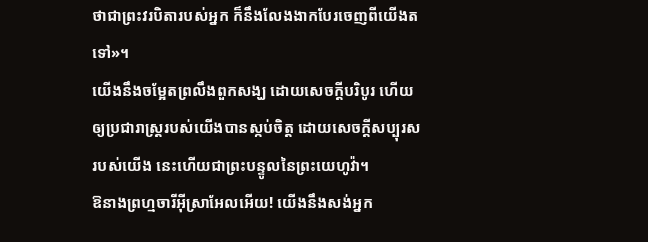ថាជាព្រះវរបិតារបស់អ្នក ក៏នឹងលែងងាកបែរចេញពីយើងតទៅ»។
យើងនឹងចម្អែតព្រលឹងពួកសង្ឃ ដោយសេចក្ដីបរិបូរ ហើយឲ្យប្រជារាស្ត្ររបស់យើងបានស្កប់ចិត្ត ដោយសេចក្ដីសប្បុរសរបស់យើង នេះហើយជាព្រះបន្ទូលនៃព្រះយេហូវ៉ា។
ឱនាងព្រហ្មចារីអ៊ីស្រាអែលអើយ! យើងនឹងសង់អ្នក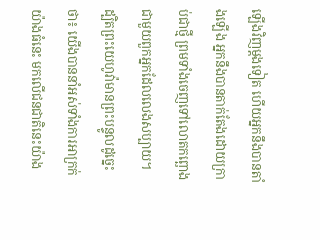ឡើងវិញម្ដងទៀត ហើយអ្នកនឹងបានតាំងឡើង អ្នកនឹងបានតាក់តែងដោយក្រាប់ជាថ្មី ព្រមទាំងចេញទៅលោតកព្ឆោង ជាមួយពួកអ្នកដែលលេងសប្បាយ។
ដ្បិតព្រះយេហូវ៉ាមានព្រះបន្ទូលដូច្នេះថា៖ យើងបាននាំអស់ទាំងការអាក្រក់យ៉ាងធំនេះ មកលើជនជាតិនេះយ៉ាង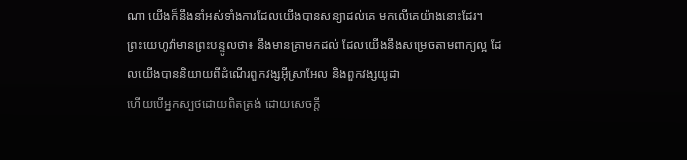ណា យើងក៏នឹងនាំអស់ទាំងការដែលយើងបានសន្យាដល់គេ មកលើគេយ៉ាងនោះដែរ។
ព្រះយេហូវ៉ាមានព្រះបន្ទូលថា៖ នឹងមានគ្រាមកដល់ ដែលយើងនឹងសម្រេចតាមពាក្យល្អ ដែលយើងបាននិយាយពីដំណើរពួកវង្សអ៊ីស្រាអែល និងពួកវង្សយូដា
ហើយបើអ្នកស្បថដោយពិតត្រង់ ដោយសេចក្ដី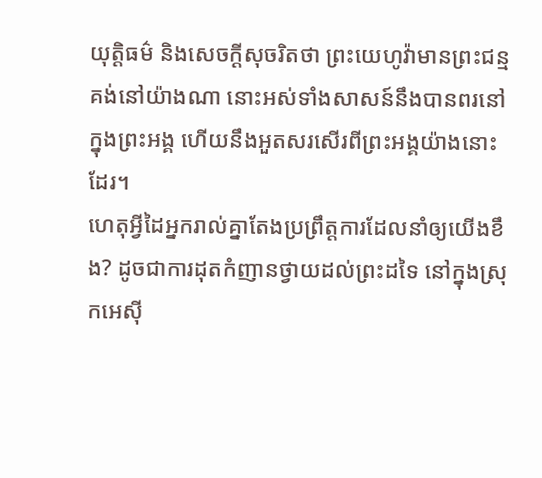យុត្តិធម៌ និងសេចក្ដីសុចរិតថា ព្រះយេហូវ៉ាមានព្រះជន្មគង់នៅយ៉ាងណា នោះអស់ទាំងសាសន៍នឹងបានពរនៅក្នុងព្រះអង្គ ហើយនឹងអួតសរសើរពីព្រះអង្គយ៉ាងនោះដែរ។
ហេតុអ្វីដៃអ្នករាល់គ្នាតែងប្រព្រឹត្តការដែលនាំឲ្យយើងខឹង? ដូចជាការដុតកំញានថ្វាយដល់ព្រះដទៃ នៅក្នុងស្រុកអេស៊ី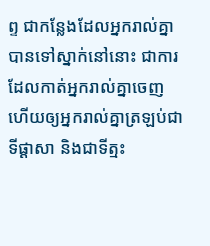ព្ទ ជាកន្លែងដែលអ្នករាល់គ្នាបានទៅស្នាក់នៅនោះ ជាការដែលកាត់អ្នករាល់គ្នាចេញ ហើយឲ្យអ្នករាល់គ្នាត្រឡប់ជាទីផ្ដាសា និងជាទីត្មះ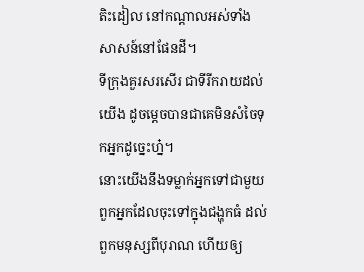តិះដៀល នៅកណ្ដាលអស់ទាំងសាសន៍នៅផែនដី។
ទីក្រុងគួរសរសើរ ជាទីរីករាយដល់យើង ដូចម្តេចបានជាគេមិនសំចៃទុកអ្នកដូច្នេះហ្ន៎។
នោះយើងនឹងទម្លាក់អ្នកទៅជាមួយពួកអ្នកដែលចុះទៅក្នុងជង្ហុកធំ ដល់ពួកមនុស្សពីបុរាណ ហើយឲ្យ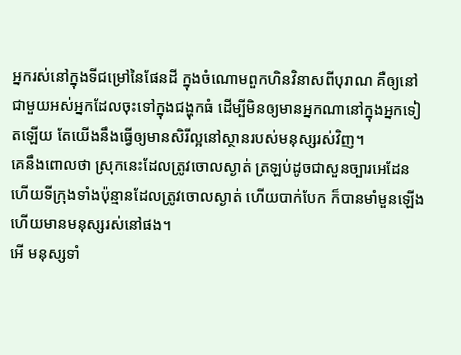អ្នករស់នៅក្នុងទីជម្រៅនៃផែនដី ក្នុងចំណោមពួកហិនវិនាសពីបុរាណ គឺឲ្យនៅជាមួយអស់អ្នកដែលចុះទៅក្នុងជង្ហុកធំ ដើម្បីមិនឲ្យមានអ្នកណានៅក្នុងអ្នកទៀតឡើយ តែយើងនឹងធ្វើឲ្យមានសិរីល្អនៅស្ថានរបស់មនុស្សរស់វិញ។
គេនឹងពោលថា ស្រុកនេះដែលត្រូវចោលស្ងាត់ ត្រឡប់ដូចជាសួនច្បារអេដែន ហើយទីក្រុងទាំងប៉ុន្មានដែលត្រូវចោលស្ងាត់ ហើយបាក់បែក ក៏បានមាំមួនឡើង ហើយមានមនុស្សរស់នៅផង។
អើ មនុស្សទាំ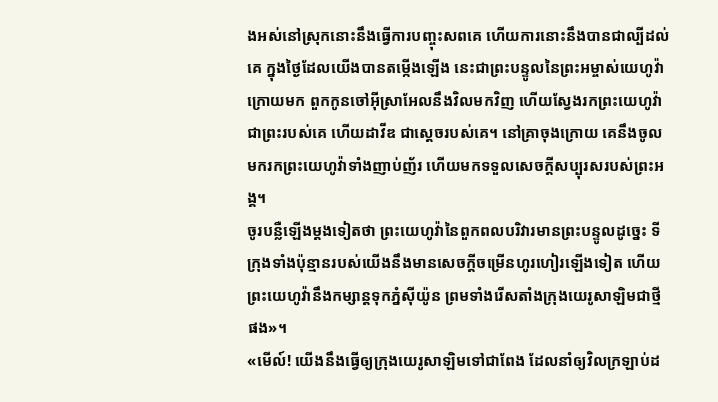ងអស់នៅស្រុកនោះនឹងធ្វើការបញ្ចុះសពគេ ហើយការនោះនឹងបានជាល្បីដល់គេ ក្នុងថ្ងៃដែលយើងបានតម្កើងឡើង នេះជាព្រះបន្ទូលនៃព្រះអម្ចាស់យេហូវ៉ា
ក្រោយមក ពួកកូនចៅអ៊ីស្រាអែលនឹងវិលមកវិញ ហើយស្វែងរកព្រះយេហូវ៉ា ជាព្រះរបស់គេ ហើយដាវីឌ ជាស្តេចរបស់គេ។ នៅគ្រាចុងក្រោយ គេនឹងចូលមករកព្រះយេហូវ៉ាទាំងញាប់ញ័រ ហើយមកទទួលសេចក្ដីសប្បុរសរបស់ព្រះអង្គ។
ចូរបន្លឺឡើងម្ដងទៀតថា ព្រះយេហូវ៉ានៃពួកពលបរិវារមានព្រះបន្ទូលដូច្នេះ ទីក្រុងទាំងប៉ុន្មានរបស់យើងនឹងមានសេចក្ដីចម្រើនហូរហៀរឡើងទៀត ហើយព្រះយេហូវ៉ានឹងកម្សាន្តទុកភ្នំស៊ីយ៉ូន ព្រមទាំងរើសតាំងក្រុងយេរូសាឡិមជាថ្មីផង»។
«មើល៍! យើងនឹងធ្វើឲ្យក្រុងយេរូសាឡិមទៅជាពែង ដែលនាំឲ្យវិលក្រឡាប់ដ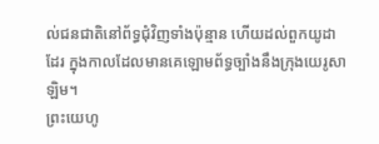ល់ជនជាតិនៅព័ទ្ធជុំវិញទាំងប៉ុន្មាន ហើយដល់ពួកយូដាដែរ ក្នុងកាលដែលមានគេឡោមព័ទ្ធច្បាំងនឹងក្រុងយេរូសាឡិម។
ព្រះយេហូ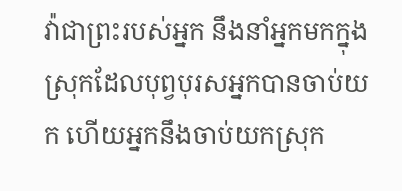វ៉ាជាព្រះរបស់អ្នក នឹងនាំអ្នកមកក្នុងស្រុកដែលបុព្វបុរសអ្នកបានចាប់យក ហើយអ្នកនឹងចាប់យកស្រុក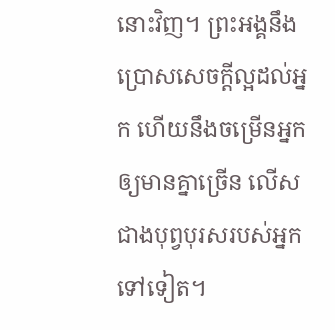នោះវិញ។ ព្រះអង្គនឹងប្រោសសេចក្ដីល្អដល់អ្នក ហើយនឹងចម្រើនអ្នកឲ្យមានគ្នាច្រើន លើសជាងបុព្វបុរសរបស់អ្នកទៅទៀត។